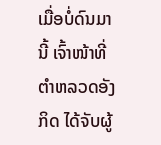ເມື່ອບໍ່ດົນມານີ້ ເຈົ້າໜ້າທີ່ຕຳຫລວດອັງກິດ ໄດ້ຈັບຜູ້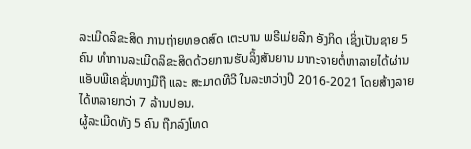ລະເມີດລິຂະສິດ ການຖ່າຍທອດສົດ ເຕະບານ ພຣີເມ່ຍລີກ ອັງກິດ ເຊິ່ງເປັນຊາຍ 5 ຄົນ ທຳການລະເມີດລິຂະສິດດ້ວຍການຮັບລິ້ງສັນຍານ ມາກະຈາຍຕໍ່ຫາລາຍໄດ້ຜ່ານແອັບພີເຄຊັ່ນທາງມືຖື ແລະ ສະມາດທີວີ ໃນລະຫວ່າງປີ 2016-2021 ໂດຍສ້າງລາຍໄດ້ຫລາຍກວ່າ 7 ລ້ານປອນ.
ຜູ້ລະເມີດທັງ 5 ຄົນ ຖືກລົງໂທດ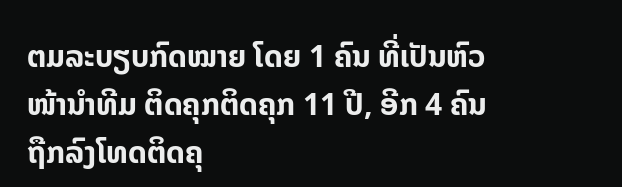ຕມລະບຽບກົດໝາຍ ໂດຍ 1 ຄົນ ທີ່ເປັນຫົວໜ້ານຳທີມ ຕິດຄຸກຕິດຄຸກ 11 ປີ, ອີກ 4 ຄົນ ຖືກລົງໂທດຕິດຄຸ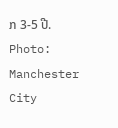ກ 3-5 ປີ.
Photo: Manchester City